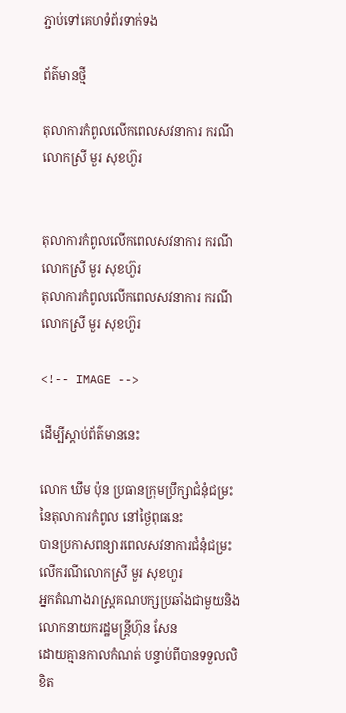ភ្ជាប់ទៅគេហទំព័រទាក់ទង

ព័ត៌មានថ្មី

តុលាការកំពូលលើកពេលសវនាការ ករណីលោកស្រី មួរ សុខហ៊ួរ


តុលាការកំពូលលើកពេលសវនាការ ករណីលោកស្រី មួរ សុខហ៊ួរ
តុលាការកំពូលលើកពេលសវនាការ ករណីលោកស្រី មួរ សុខហ៊ួរ

<!-- IMAGE -->

ដើម្បីស្តាប់ព័ត៌មាននេះ

លោក ឃឹម ប៉ុន ប្រធានក្រុមប្រឹក្សាជំនុំជម្រះនៃតុលាការកំពូល នៅថ្ងៃពុធនេះ
បានប្រកាសពន្យារពេលសវនាការជំនុំជម្រះលើករណីលោកស្រី មួរ សុខហួរ
អ្នកតំណាងរាស្រ្តគណបក្សប្រឆាំងជាមួយនិងលោកនាយករដ្ឋមន្រ្តីហ៊ុន សែន
ដោយគ្មានកាលកំណត់ បន្ទាប់ពីបានទទួលលិខិត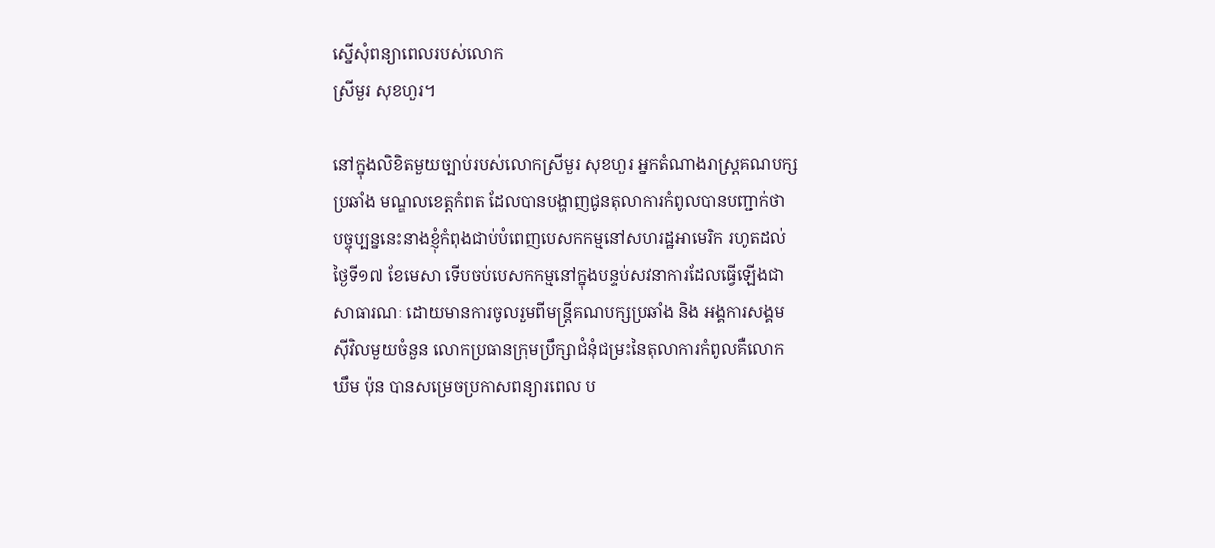ស្នើសុំពន្យាពេលរបស់លោក
ស្រីមួរ សុខហួរ។

នៅក្នុងលិខិតមួយច្បាប់របស់លោកស្រីមួរ សុខហួរ អ្នកតំណាងរាស្រ្តគណបក្ស
ប្រឆាំង មណ្ឌលខេត្តកំពត ដែលបានបង្ហាញជូនតុលាការកំពូលបានបញ្ជាក់ថា
បច្ចុប្បន្ននេះនាងខ្ញុំកំពុងជាប់បំពេញបេសកកម្មនៅសហរដ្ឋអាមេរិក រហូតដល់
ថ្ងៃទី១៧ ខែមេសា ទើបចប់បេសកកម្មនៅក្នុងបន្ទប់សវនាការដែលធ្វើឡើងជា
សាធារណៈ ដោយមានការចូលរួមពីមន្រ្តីគណបក្សប្រឆាំង និង អង្គការសង្គម
ស៊ីវិលមួយចំនួន លោកប្រធានក្រុមប្រឹក្សាជំនុំជម្រះនៃតុលាការកំពូលគឺលោក
ឃឹម ប៉ុន បានសម្រេចប្រកាសពន្យារពេល ប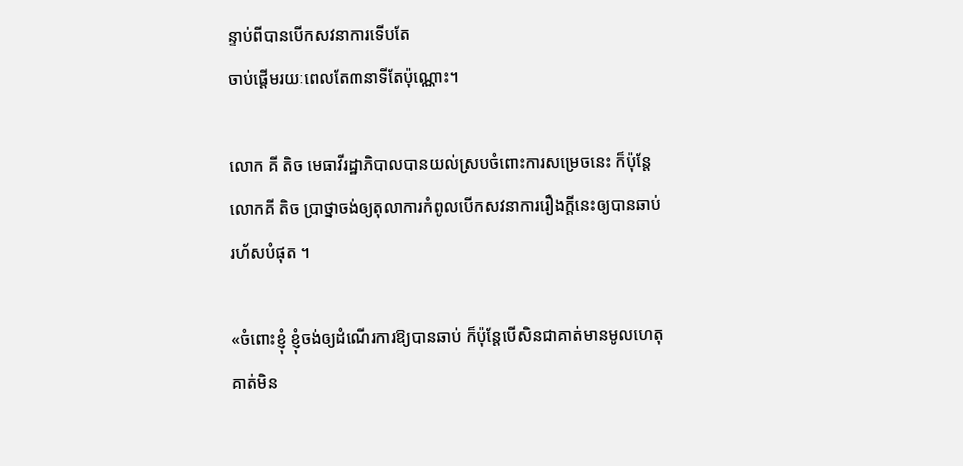ន្ទាប់ពីបានបើកសវនាការទើបតែ
ចាប់ផ្តើមរយៈពេលតែ៣នាទីតែប៉ុណ្ណោះ។

លោក គី តិច មេធាវីរដ្ឋាភិបាលបានយល់ស្របចំពោះការសម្រេចនេះ ក៏ប៉ុន្តែ
លោកគី តិច ប្រាថ្នាចង់ឲ្យតុលាការកំពូលបើកសវនាការរឿងក្តីនេះឲ្យបានឆាប់
រហ័សបំផុត ។

«ចំពោះខ្ញុំ ខ្ញុំចង់ឲ្យដំណើរការឱ្យបានឆាប់ ក៏ប៉ុន្តែបើសិនជាគាត់មានមូលហេតុ
គាត់មិន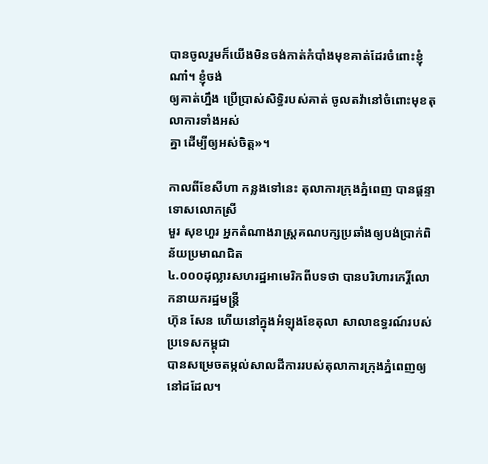បានចូលរួមក៏យើងមិនចង់កាត់កំបាំងមុខគាត់ដែរចំពោះខ្ញុំណា៎។ ខ្ញុំចង់
ឲ្យគាត់ហ្នឹង ប្រើប្រាស់សិទ្ធិរបស់គាត់ ចូលតវ៉ានៅចំពោះមុខតុលាការទាំងអស់
គ្នា ដើម្បីឲ្យអស់ចិត្ត»។

កាលពីខែសីហា កន្លងទៅនេះ តុលាការក្រុងភ្នំពេញ បានផ្តន្ទាទោសលោកស្រី
មួរ សុខហួរ អ្នកតំណាងរាស្រ្តគណបក្សប្រឆាំងឲ្យបង់ប្រាក់ពិន័យប្រមាណជិត
៤.០០០ដុល្លារសហរដ្ឋអាមេរិកពីបទថា បានបរិហារកេរ្តិ៍លោកនាយករដ្ឋមន្រ្តី
ហ៊ុន សែន ហើយនៅក្នុងអំឡុងខែតុលា សាលាឧទ្ធរណ៍របស់ប្រទេសកម្ពុជា
បានសម្រេចតម្កល់សាលដីការរបស់តុលាការក្រុងភ្នំពេញឲ្យនៅដដែល។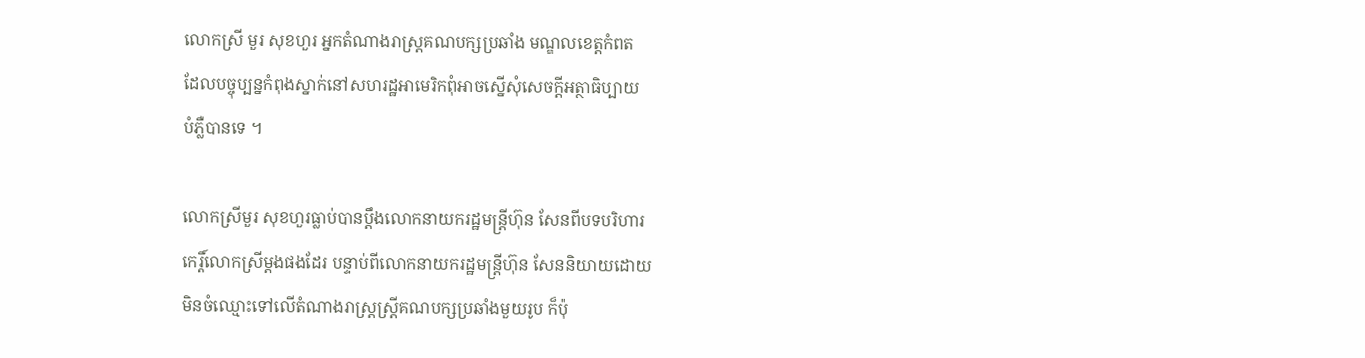លោកស្រី មួរ សុខហួរ អ្នកតំណាងរាស្រ្តគណបក្សប្រឆាំង មណ្ឌលខេត្តកំពត
ដែលបច្ចុប្បន្នកំពុងស្នាក់នៅសហរដ្ឋអាមេរិកពុំអាចស្នើសុំសេចក្តីអត្ថាធិប្បាយ
បំភ្លឺបានទេ ។

លោកស្រីមួរ សុខហួរធ្លាប់បានប្តឹងលោកនាយករដ្ឋមន្រ្តីហ៊ុន សែនពីបទបរិហារ
កេរ្តិ៍លោកស្រីម្តងផងដែរ បន្ទាប់ពីលោកនាយករដ្ឋមន្រ្តីហ៊ុន សែននិយាយដោយ
មិនចំឈ្មោះទៅលើតំណាងរាស្ត្រស្រ្តីគណបក្សប្រឆាំងមួយរូប ក៏ប៉ុ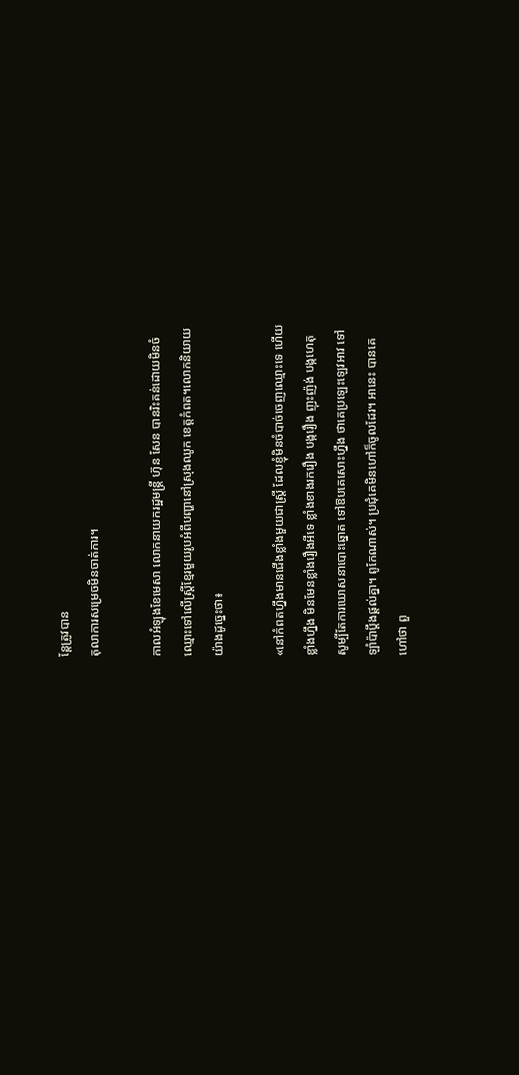ន្តែត្រូវបាន
តុលាការសម្រេចមិនចាត់ការ។

កាលអំឡុងខែមេសា លោកនាយករដ្ឋមន្រ្តី ហ៊ុន សែន បានរិះគន់ដោយមិនចំ
ឈ្មោះទៅលើស្រ្តីខ្មែរមួយរូបអំពីបញ្ហានៅស្រុងឈូក ខេត្តកំពត។លោកនិយាយ
យ៉ាងដូច្នេះថា៖

«នៅកំពតហ្នឹងមានជើងខ្លាំងមួយជាស្រ្តី ដែលខ្ញុំមិនចំបាច់ចេញឈ្មោះទេ ហើយ
ខ្លាំងហ្នឹង មិនមែនខ្លាំងរឿងអីទេ ខ្លាំងខាងរករឿង បង្ករឿង ញុះញ៉ង់ បង្កហេតុ
សូម្បីតែការឃោសនាបោះឆ្នោត ទៅឱបគេសោះហ្នឹង ថាគេប្រឡេះឡេវអាវ ទៅ
ឡាំប៉ាប្តឹងផ្តល់គ្នា។ ពូកែណាស់។ ប្រជុំគេមិនហៅក៏ចូលដែរ។ អានេះ បានគេ
ហៅថា ពួ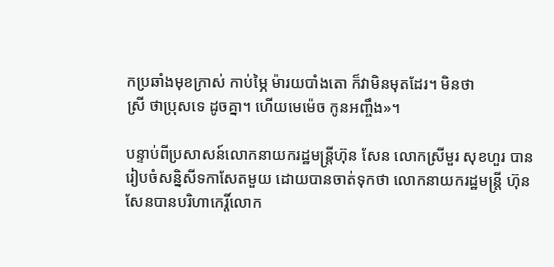កប្រឆាំងមុខក្រាស់ កាប់ម្ភៃ ម៉ារយបាំងតោ ក៏វាមិនមុតដែរ។ មិនថា
ស្រី ថាប្រុសទេ ដូចគ្នា។ ហើយមេម៉េច កូនអញ្ចឹង»។

បន្ទាប់ពីប្រសាសន៍លោកនាយករដ្ឋមន្រ្តីហ៊ុន សែន លោកស្រីមួរ សុខហួរ បាន
រៀបចំសន្និសីទកាសែតមួយ ដោយបានចាត់ទុកថា លោកនាយករដ្ឋមន្រ្តី ហ៊ុន
សែនបានបរិហាកេរ្តិ៍លោក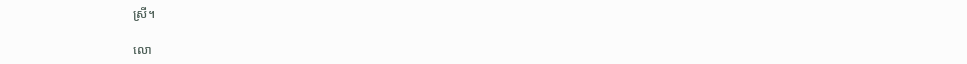ស្រី។

លោ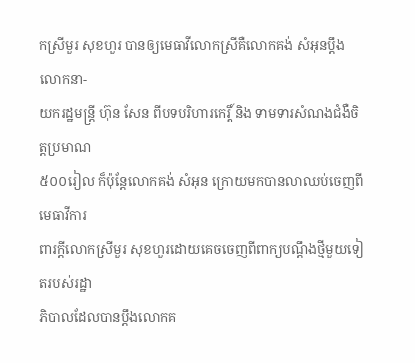កស្រីមួរ សុខហួរ បានឲ្យមេធាវីលោកស្រីគឺលោកគង់ សំអុនប្តឹងលោកនា-
យករដ្ឋមន្រ្តី ហ៊ុន សែន ពីបទបរិហារកេរ្តិ៍ និង ទាមទារសំណងជំងឺចិត្តប្រមាណ
៥០០រៀល ក៏ប៉ុន្តែលោកគង់ សំអុន ក្រោយមកបានលាឈប់ចេញពីមេធាវីការ
ពារក្តីលោកស្រីមួរ សុខហួរដោយគេចចេញពីពាក្យបណ្តឹងថ្មីមួយទៀតរបស់រដ្ឋា
ភិបាលដែលបានប្តឹងលោកគ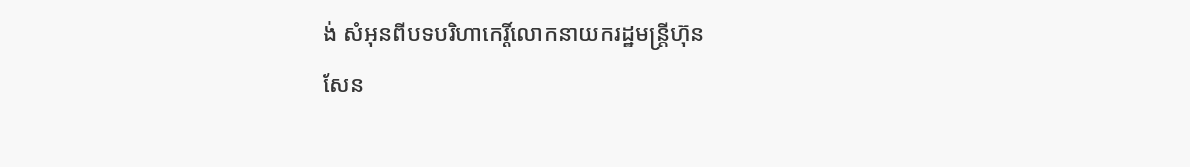ង់ សំអុនពីបទបរិហាកេរ្តិ៍លោកនាយករដ្ឋមន្រ្តីហ៊ុន
សែន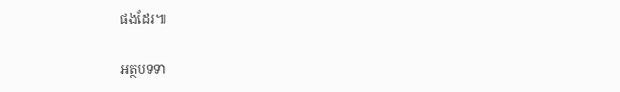ផងដែរ៕

អត្ថបទទា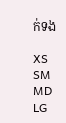ក់ទង

XS
SM
MD
LG